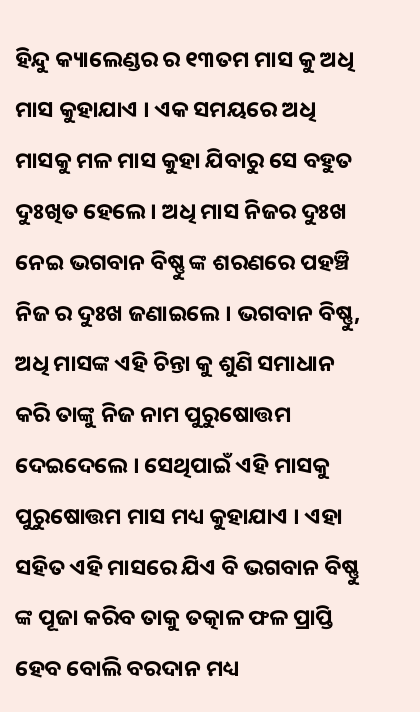ହିନ୍ଦୁ କ୍ୟାଲେଣ୍ଡର ର ୧୩ତମ ମାସ କୁ ଅଧି ମାସ କୁହାଯାଏ । ଏକ ସମୟରେ ଅଧି ମାସକୁ ମଳ ମାସ କୁହା ଯିବାରୁ ସେ ବହୁତ ଦୁଃଖିତ ହେଲେ। ଅଧି ମାସ ନିଜର ଦୁଃଖ ନେଇ ଭଗବାନ ବିଷ୍ଣୁ ଙ୍କ ଶରଣରେ ପହଞ୍ଚି ନିଜ ର ଦୁଃଖ ଜଣାଇଲେ । ଭଗବାନ ବିଷ୍ଣୁ, ଅଧି ମାସଙ୍କ ଏହି ଚିନ୍ତା କୁ ଶୁଣି ସମାଧାନ କରି ତାଙ୍କୁ ନିଜ ନାମ ପୁରୁଷୋତ୍ତମ ଦେଇଦେଲେ । ସେଥିପାଇଁ ଏହି ମାସକୁ ପୁରୁଷୋତ୍ତମ ମାସ ମଧ୍ୟ କୁହାଯାଏ । ଏହା ସହିତ ଏହି ମାସରେ ଯିଏ ବି ଭଗବାନ ବିଷ୍ଣୁ ଙ୍କ ପୂଜା କରିବ ତାକୁ ତତ୍କାଳ ଫଳ ପ୍ରାପ୍ତି ହେବ ବୋଲି ବରଦାନ ମଧ୍ୟ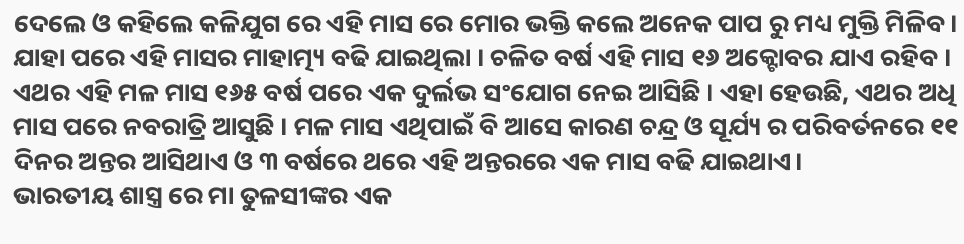ଦେଲେ ଓ କହିଲେ କଳିଯୁଗ ରେ ଏହି ମାସ ରେ ମୋର ଭକ୍ତି କଲେ ଅନେକ ପାପ ରୁ ମଧ୍ୟ ମୁକ୍ତି ମିଳିବ।
ଯାହା ପରେ ଏହି ମାସର ମାହାତ୍ମ୍ୟ ବଢି ଯାଇଥିଲା । ଚଳିତ ବର୍ଷ ଏହି ମାସ ୧୬ ଅକ୍ଟୋବର ଯାଏ ରହିବ । ଏଥର ଏହି ମଳ ମାସ ୧୬୫ ବର୍ଷ ପରେ ଏକ ଦୁର୍ଲଭ ସଂଯୋଗ ନେଇ ଆସିଛି । ଏହା ହେଉଛି, ଏଥର ଅଧି ମାସ ପରେ ନବରାତ୍ରି ଆସୁଛି । ମଳ ମାସ ଏଥିପାଇଁ ବି ଆସେ କାରଣ ଚନ୍ଦ୍ର ଓ ସୂର୍ଯ୍ୟ ର ପରିବର୍ତନରେ ୧୧ ଦିନର ଅନ୍ତର ଆସିଥାଏ ଓ ୩ ବର୍ଷରେ ଥରେ ଏହି ଅନ୍ତରରେ ଏକ ମାସ ବଢି ଯାଇଥାଏ।
ଭାରତୀୟ ଶାସ୍ତ୍ର ରେ ମା ତୁଳସୀଙ୍କର ଏକ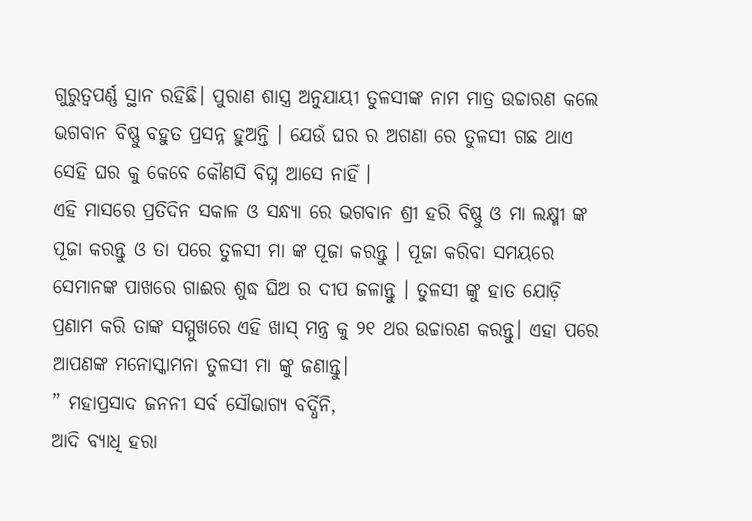ଗୁରୁତ୍ୱପର୍ଣ୍ଣ ସ୍ଥାନ ରହିଛି। ପୁରାଣ ଶାସ୍ତ୍ର ଅନୁଯାୟୀ ତୁଳସୀଙ୍କ ନାମ ମାତ୍ର ଉଚ୍ଚାରଣ କଲେ ଭଗବାନ ବିଷ୍ଣୁ ବହୁତ ପ୍ରସନ୍ନ ହୁଅନ୍ତି । ଯେଉଁ ଘର ର ଅଗଣା ରେ ତୁଳସୀ ଗଛ ଥାଏ ସେହି ଘର କୁ କେବେ କୌଣସି ବିଘ୍ନ ଆସେ ନାହିଁ ।
ଏହି ମାସରେ ପ୍ରତିଦିନ ସକାଳ ଓ ସନ୍ଧ୍ୟା ରେ ଭଗବାନ ଶ୍ରୀ ହରି ବିଷ୍ଣୁ ଓ ମା ଲକ୍ଷ୍ମୀ ଙ୍କ ପୂଜା କରନ୍ତୁ ଓ ତା ପରେ ତୁଳସୀ ମା ଙ୍କ ପୂଜା କରନ୍ତୁ । ପୂଜା କରିବା ସମୟରେ ସେମାନଙ୍କ ପାଖରେ ଗାଈର ଶୁଦ୍ଧ ଘିଅ ର ଦୀପ ଜଳାନ୍ତୁ । ତୁଳସୀ ଙ୍କୁ ହାତ ଯୋଡ଼ି ପ୍ରଣାମ କରି ତାଙ୍କ ସମ୍ମୁଖରେ ଏହି ଖାସ୍ ମନ୍ତ୍ର କୁ ୨୧ ଥର ଉଚ୍ଚାରଣ କରନ୍ତୁ। ଏହା ପରେ ଆପଣଙ୍କ ମନୋସ୍କାମନା ତୁଳସୀ ମା ଙ୍କୁ ଜଣାନ୍ତୁ।
” ମହାପ୍ରସାଦ ଜନନୀ ସର୍ବ ସୌଭାଗ୍ୟ ବର୍ଦ୍ଧିନି,
ଆଦି ବ୍ୟାଧି ହରା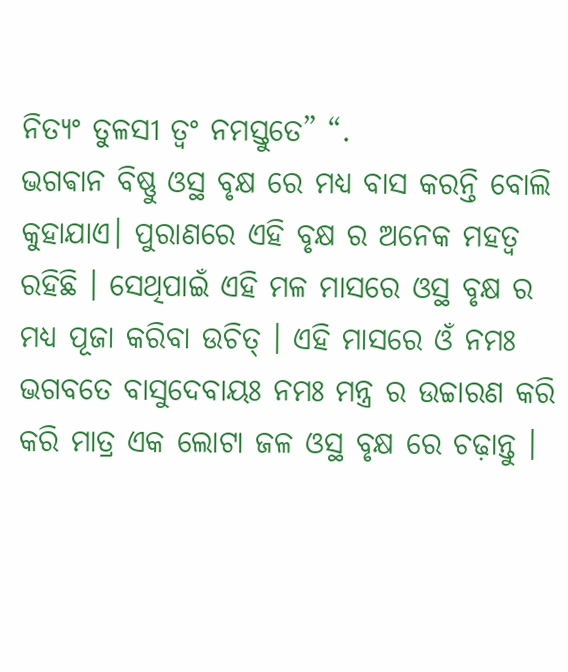ନିତ୍ୟଂ ତୁଳସୀ ତ୍ଵଂ ନମସ୍ତୁତେ” “.
ଭଗଵାନ ବିଷ୍ଣୁ ଓସ୍ଥ ବୃକ୍ଷ ରେ ମଧ୍ୟ ବାସ କରନ୍ତି ବୋଲି କୁହାଯାଏ। ପୁରାଣରେ ଏହି ବୃକ୍ଷ ର ଅନେକ ମହତ୍ୱ ରହିଛି । ସେଥିପାଇଁ ଏହି ମଳ ମାସରେ ଓସ୍ଥ ବୃକ୍ଷ ର ମଧ୍ୟ ପୂଜା କରିବା ଉଚିତ୍ । ଏହି ମାସରେ ଓଁ ନମଃ ଭଗବତେ ବାସୁଦେବାୟଃ ନମଃ ମନ୍ତ୍ର ର ଉଚ୍ଚାରଣ କରି କରି ମାତ୍ର ଏକ ଲୋଟା ଜଳ ଓସ୍ଥ ବୃକ୍ଷ ରେ ଚଢ଼ାନ୍ତୁ ।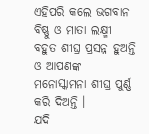ଏହିପରି କଲେ ଭଗବାନ ବିଷ୍ଣୁ ଓ ମାତା ଲକ୍ଷ୍ମୀ ବହୁତ ଶୀଘ୍ର ପ୍ରସନ୍ନ ହୁଅନ୍ତି ଓ ଆପଣଙ୍କ ମନୋସ୍କାମନା ଶୀଘ୍ର ପୁର୍ଣ୍ଣ କରି ଦିଅନ୍ତି ।
ଯଦି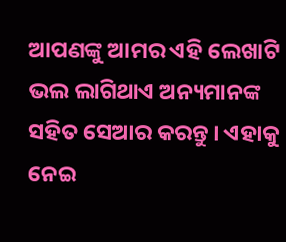ଆପଣଙ୍କୁ ଆମର ଏହି ଲେଖାଟି ଭଲ ଲାଗିଥାଏ ଅନ୍ୟମାନଙ୍କ ସହିତ ସେଆର କରନ୍ତୁ । ଏହାକୁ ନେଇ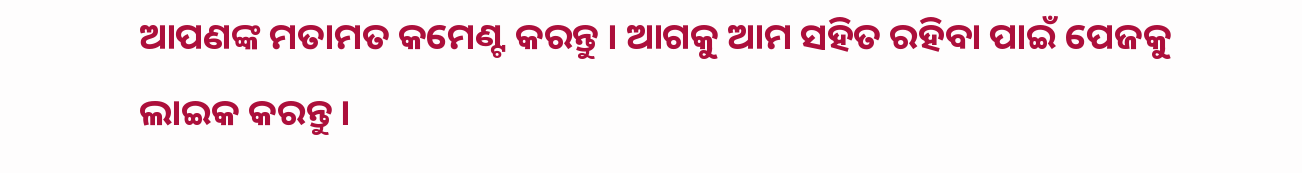ଆପଣଙ୍କ ମତାମତ କମେଣ୍ଟ କରନ୍ତୁ । ଆଗକୁ ଆମ ସହିତ ରହିବା ପାଇଁ ପେଜକୁ ଲାଇକ କରନ୍ତୁ ।